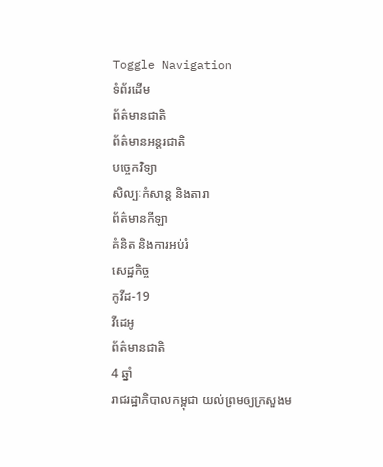Toggle Navigation
ទំព័រដើម
ព័ត៌មានជាតិ
ព័ត៌មានអន្តរជាតិ
បច្ចេកវិទ្យា
សិល្បៈកំសាន្ត និងតារា
ព័ត៌មានកីឡា
គំនិត និងការអប់រំ
សេដ្ឋកិច្ច
កូវីដ-19
វីដេអូ
ព័ត៌មានជាតិ
4 ឆ្នាំ
រាជរដ្ឋាភិបាលកម្ពុជា យល់ព្រមឲ្យក្រសួងម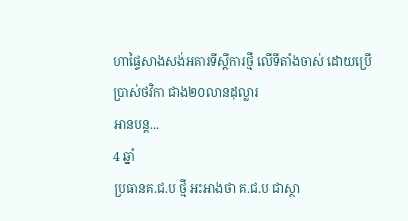ហាផ្ទៃសាងសង់អគារទីស្តីការថ្មី លើទីតាំងចាស់ ដោយប្រើប្រាស់ថវិកា ជាង២០លានដុល្លារ
អានបន្ត...
4 ឆ្នាំ
ប្រធានគ.ជ.ប ថ្មី អះអាងថា គ.ជ.ប ជាស្ថា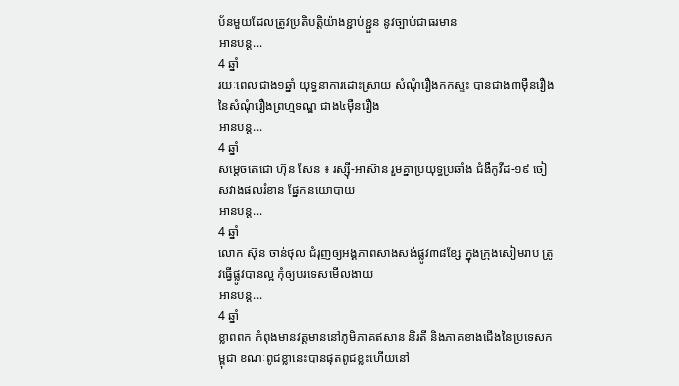ប័នមួយដែលត្រូវប្រតិបត្តិយ៉ាងខ្ជាប់ខ្ជួន នូវច្បាប់ជាធរមាន
អានបន្ត...
4 ឆ្នាំ
រយៈពេលជាង១ឆ្នាំ យុទ្ធនាការដោះស្រាយ សំណុំរឿងកកស្ទះ បានជាង៣ម៉ឺនរឿង នៃសំណុំរឿងព្រហ្មទណ្ឌ ជាង៤ម៉ឺនរឿង
អានបន្ត...
4 ឆ្នាំ
សម្ដេចតេជោ ហ៊ុន សែន ៖ រស្ស៊ី-អាស៊ាន រួមគ្នាប្រយុទ្ធប្រឆាំង ជំងឺកូវីដ-១៩ ចៀសវាងផលរំខាន ផ្នែកនយោបាយ
អានបន្ត...
4 ឆ្នាំ
លោក ស៊ុន ចាន់ថុល ជំរុញឲ្យអង្គភាពសាងសង់ផ្លូវ៣៨ខ្សែ ក្នុងក្រុងសៀមរាប ត្រូវធ្វើផ្លូវបានល្អ កុំឲ្យបរទេសមើលងាយ
អានបន្ត...
4 ឆ្នាំ
ខ្លាពពក កំពុងមានវត្តមាននៅភូមិភាគឥសាន និរតី និងភាគខាងជើងនៃប្រទេសកម្ពុជា ខណៈពូជខ្លានេះបានផុតពូជខ្លះហើយនៅ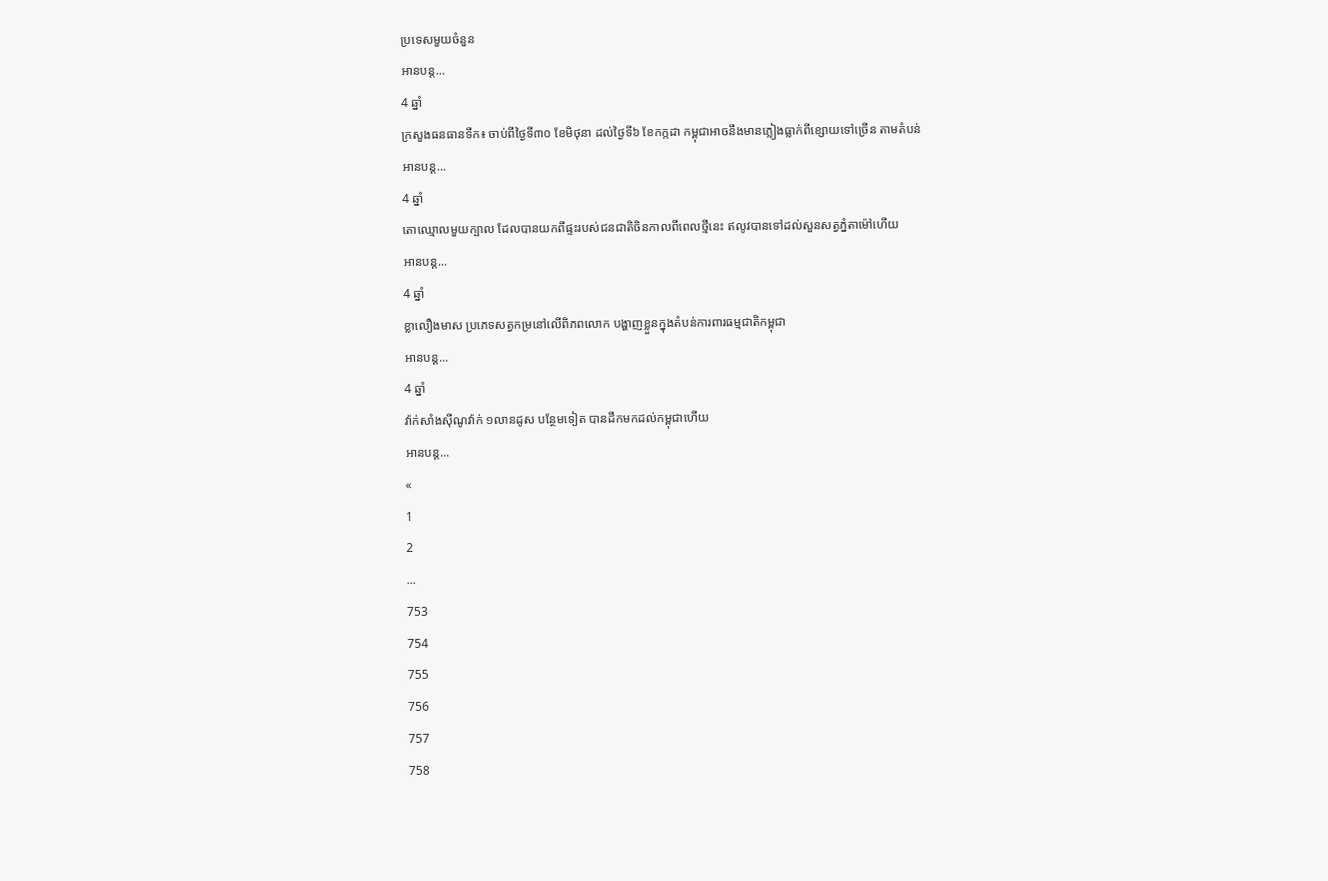ប្រទេសមួយចំនួន
អានបន្ត...
4 ឆ្នាំ
ក្រសួងធនធានទឹក៖ ចាប់ពីថ្ងៃទី៣០ ខែមិថុនា ដល់ថ្ងៃទី៦ ខែកក្កដា កម្ពុជាអាចនឹងមានភ្លៀងធ្លាក់ពីខ្សោយទៅច្រើន តាមតំបន់
អានបន្ត...
4 ឆ្នាំ
តោឈ្មោលមួយក្បាល ដែលបានយកពីផ្ទះរបស់ជនជាតិចិនកាលពីពេលថ្មីនេះ ឥលូវបានទៅដល់សួនសត្វភ្នំតាម៉ៅហើយ
អានបន្ត...
4 ឆ្នាំ
ខ្លាលឿងមាស ប្រភេទសត្វកម្រនៅលើពិភពលោក បង្ហាញខ្លួនក្នុងតំបន់ការពារធម្មជាតិកម្ពុជា
អានបន្ត...
4 ឆ្នាំ
វ៉ាក់សាំងស៊ីណូវ៉ាក់ ១លានដូស បន្ថែមទៀត បានដឹកមកដល់កម្ពុជាហើយ
អានបន្ត...
«
1
2
...
753
754
755
756
757
758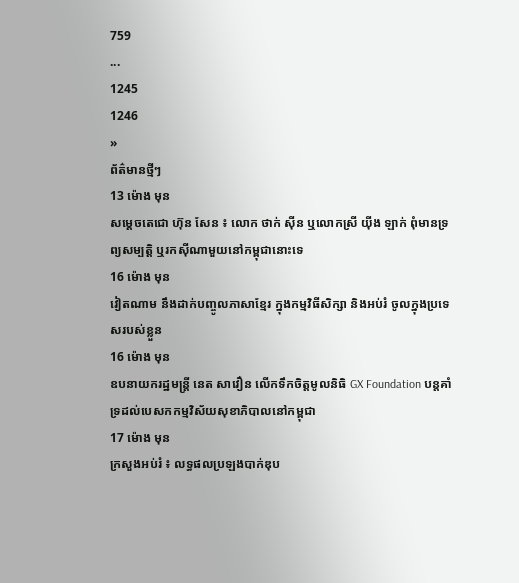759
...
1245
1246
»
ព័ត៌មានថ្មីៗ
13 ម៉ោង មុន
សម្ដេចតេជោ ហ៊ុន សែន ៖ លោក ថាក់ ស៊ីន ឬលោកស្រី យ៉ីង ឡាក់ ពុំមានទ្រព្យសម្បត្តិ ឬរកស៊ីណាមួយនៅកម្ពុជានោះទេ
16 ម៉ោង មុន
វៀតណាម នឹងដាក់បញ្ចូលភាសាខ្មែរ ក្នុងកម្មវិធីសិក្សា និងអប់រំ ចូលក្នុងប្រទេសរបស់ខ្លួន
16 ម៉ោង មុន
ឧបនាយករដ្ឋមន្ដ្រី នេត សាវឿន លើកទឹកចិត្តមូលនិធិ GX Foundation បន្ដគាំទ្រដល់បេសកកម្មវិស័យសុខាភិបាលនៅកម្ពុជា
17 ម៉ោង មុន
ក្រសួងអប់រំ ៖ លទ្ធផលប្រឡងបាក់ឌុប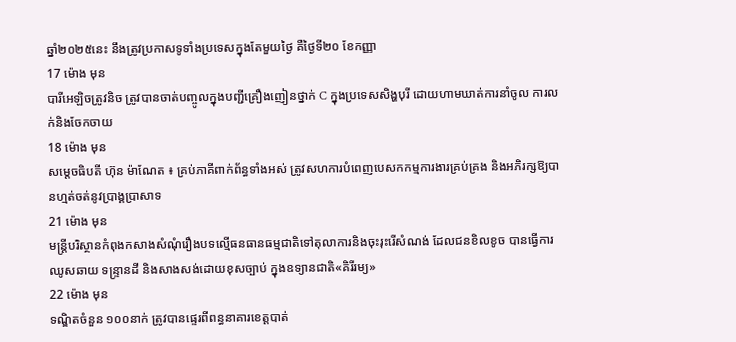ឆ្នាំ២០២៥នេះ នឹងត្រូវប្រកាសទូទាំងប្រទេសក្នុងតែមួយថ្ងៃ គឺថ្ងៃទី២០ ខែកញ្ញា
17 ម៉ោង មុន
បារីអេឡិចត្រូវនិច ត្រូវបានចាត់បញ្ចូលក្នុងបញ្ជីគ្រឿងញៀនថ្នាក់ C ក្នុងប្រទេសសិង្ហបុរី ដោយហាមឃាត់ការនាំចូល ការលក់និងចែកចាយ
18 ម៉ោង មុន
សម្តេចធិបតី ហ៊ុន ម៉ាណែត ៖ គ្រប់ភាគីពាក់ព័ន្ធទាំងអស់ ត្រូវសហការបំពេញបេសកកម្មការងារគ្រប់គ្រង និងអភិរក្សឱ្យបានហ្មត់ចត់នូវប្រាង្គប្រាសាទ
21 ម៉ោង មុន
មន្ត្រីបរិស្ថានកំពុងកសាងសំណុំរឿងបទល្មើធនធានធម្មជាតិទៅតុលាការនិងចុះរុះរើសំណង់ ដែលជនខិលខូច បានធ្វើការឈូសឆាយ ទន្ទ្រានដី និងសាងសង់ដោយខុសច្បាប់ ក្នុងឧទ្យានជាតិ«គិរីរម្យ»
22 ម៉ោង មុន
ទណ្ឌិតចំនួន ១០០នាក់ ត្រូវបានផ្ទេរពីពន្ធនាគារខេត្តបាត់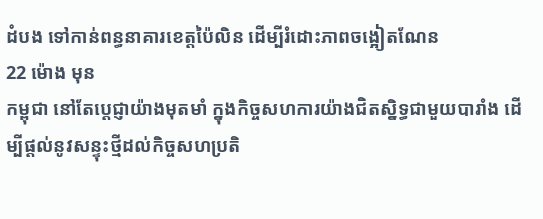ដំបង ទៅកាន់ពន្ធនាគារខេត្តប៉ៃលិន ដើម្បីរំដោះភាពចង្អៀតណែន
22 ម៉ោង មុន
កម្ពុជា នៅតែប្តេជ្ញាយ៉ាងមុតមាំ ក្នុងកិច្ចសហការយ៉ាងជិតស្និទ្ធជាមួយបារាំង ដើម្បីផ្តល់នូវសន្ទុះថ្មីដល់កិច្ចសហប្រតិ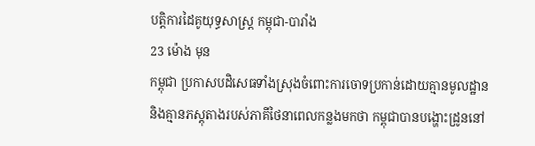បត្តិការដៃគូយុទ្ធសាស្ត្រ កម្ពុជា-បារាំង
23 ម៉ោង មុន
កម្ពុជា ប្រកាសបដិសេធទាំងស្រុងចំពោះការចោទប្រកាន់ដោយគ្មានមូលដ្ឋាន និងគ្មានភស្តុតាងរបស់ភាគីថៃនាពេលកន្លងមកថា កម្ពុជាបានបង្ហោះដ្រូននៅ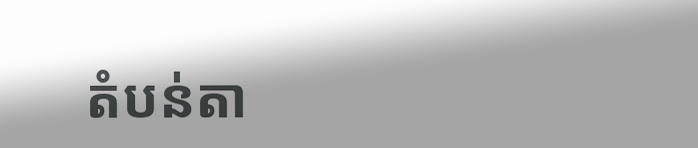តំបន់តា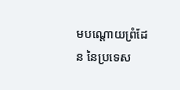មបណ្តោយព្រំដែន នៃប្រទេស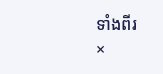ទាំងពីរ
×